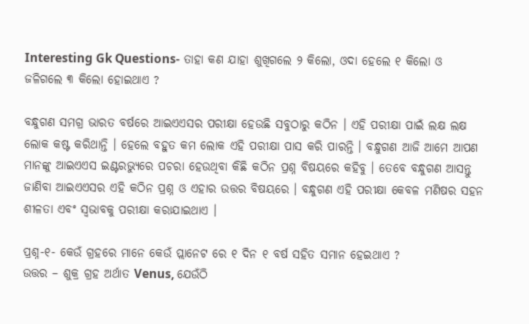Interesting Gk Questions- ତାହା କଣ ଯାହା ଶୁଖିଗଲେ ୨ କିଲୋ, ଓଦା ହେଲେ ୧ କିଲୋ ଓ ଜଳିଗଲେ ୩ କିଲୋ ହୋଇଥାଏ ?

ବନ୍ଧୁଗଣ ସମଗ୍ର ଭାରତ ବର୍ଷରେ ଆଇଏଏସର ପରୀକ୍ଷା ହେଉଛି ସବୁଠାରୁ କଠିନ । ଏହି ପରୀକ୍ଷା ପାଇଁ ଲକ୍ଷ ଲକ୍ଷ ଲୋକ କଷ୍ଟ କରିଥାନ୍ତି । ହେଲେ ବହୁତ କମ ଲୋକ ଏହି ପରୀକ୍ଷା ପାସ କରି ପାରନ୍ତି । ବନ୍ଧୁଗଣ ଆଜି ଆମେ ଆପଣ ମାନଙ୍କୁ ଆଇଏଏସ ଇଣ୍ଟରଭ୍ୟୁରେ ପଚରା ହେଉଥିବା କିଛି କଠିନ ପ୍ରଶ୍ନ ବିଷୟରେ କହିବୁ । ତେବେ ବନ୍ଧୁଗଣ ଆସନ୍ତୁ ଜାଣିବା ଆଇଏଏସର ଏହି କଠିନ ପ୍ରଶ୍ନ ଓ ଏହାର ଉତ୍ତର ବିଷୟରେ । ବନ୍ଧୁଗଣ ଏହି ପରୀକ୍ଷା କେବଳ ମଣିଷର ସହନ ଶୀଳତା ଏବଂ ସ୍ଵଭାବକୁ ପରୀକ୍ଷା କରାଯାଇଥାଏ ।

ପ୍ରଶ୍ନ-୧- କେଉଁ ଗ୍ରହରେ ମାନେ କେଉଁ ପ୍ଲାନେଟ ରେ ୧ ଦିନ ୧ ବର୍ଷ ସହିତ ସମାନ ହେଇଥାଏ ?
ଉତ୍ତର – ଶୁକ୍ର ଗ୍ରହ ଅର୍ଥାତ Venus, ଯେଉଁଠି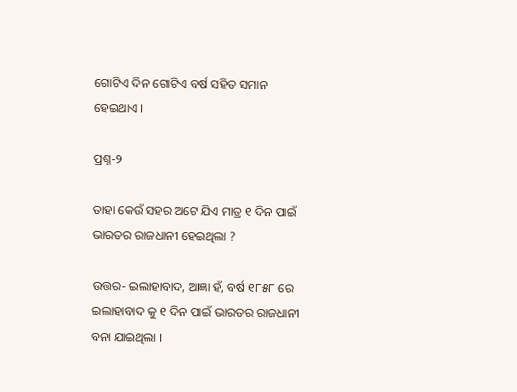ଗୋଟିଏ ଦିନ ଗୋଟିଏ ବର୍ଷ ସହିତ ସମାନ ହେଇଥାଏ ।

ପ୍ରଶ୍ନ-୨

ତାହା କେଉଁ ସହର ଅଟେ ଯିଏ ମାତ୍ର ୧ ଦିନ ପାଇଁ ଭାରତର ରାଜଧାନୀ ହେଇଥିଲା ?

ଉତ୍ତର- ଇଲାହାବାଦ, ଆଜ୍ଞା ହଁ, ବର୍ଷ ୧୮୫୮ ରେ ଇଲାହାବାଦ କୁ ୧ ଦିନ ପାଇଁ ଭାରତର ରାଜଧାନୀ ବନା ଯାଇଥିଲା ।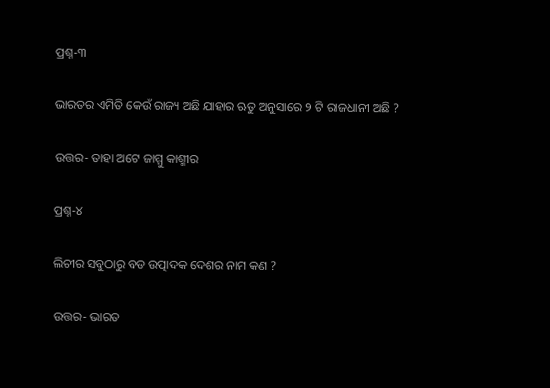ପ୍ରଶ୍ନ-୩

ଭାରତର ଏମିତି କେଉଁ ରାଜ୍ୟ ଅଛି ଯାହାର ଋତୁ ଅନୁସାରେ ୨ ଟି ରାଜଧାନୀ ଅଛି ?

ଉତ୍ତର- ତାହା ଅଟେ ଜାମ୍ମୁ କାଶ୍ମୀର

ପ୍ରଶ୍ନ-୪

ଲିଚୀର ସବୁଠାରୁ ବଡ ଉତ୍ପାଦକ ଦେଶର ନାମ କଣ ?

ଉତ୍ତର- ଭାରତ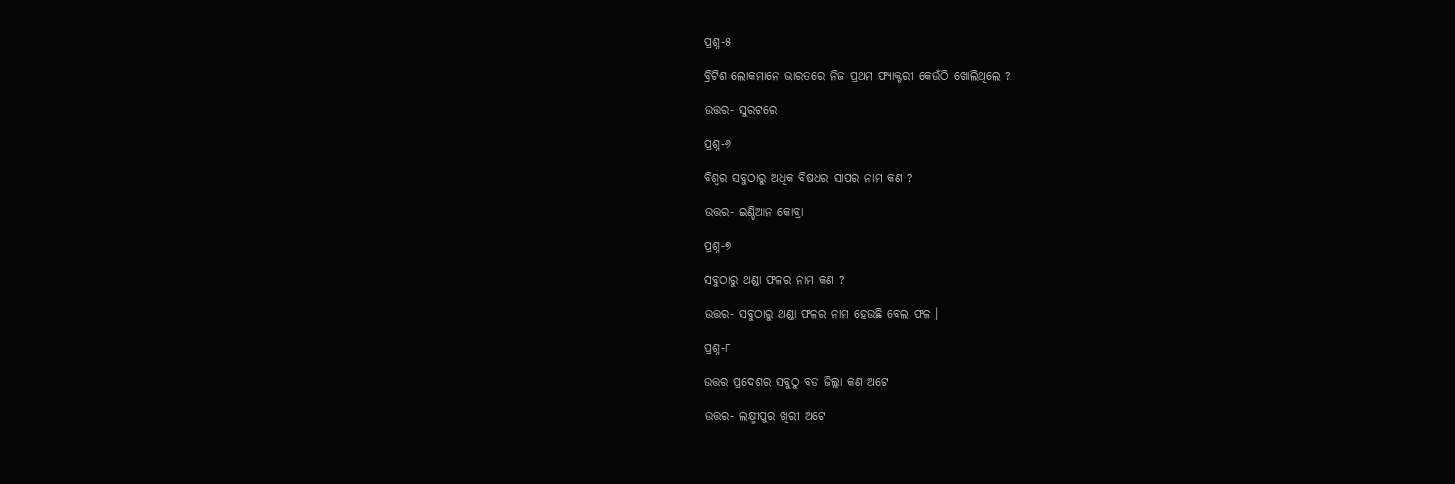ପ୍ରଶ୍ନ-୫

ବ୍ରିଟିଶ ଲୋକମାନେ ଭାରତରେ ନିଜ ପ୍ରଥମ ଫ୍ୟାକ୍ଟରୀ କେଉଁଠି ଖୋଲିଥିଲେ ?

ଉତ୍ତର- ସୁରଟରେ

ପ୍ରଶ୍ନ-୬

ବିଶ୍ଵର ସବୁଠାରୁ ଅଧିକ ବିଷଧର ସାପର ନାମ କଣ ?

ଉତ୍ତର- ଇଣ୍ଡିଆନ କୋବ୍ରା

ପ୍ରଶ୍ନ-୭

ସବୁଠାରୁ ଥଣ୍ଡା ଫଳର ନାମ କଣ ?

ଉତ୍ତର- ସବୁଠାରୁ ଥଣ୍ଡା ଫଳର ନାମ ହେଉଛି ବେଲ ଫଳ ।

ପ୍ରଶ୍ନ-୮

ଉତ୍ତର ପ୍ରଦେଶର ସବୁଠୁ ବଡ ଜିଲ୍ଲା କଣ ଅଟେ

ଉତ୍ତର- ଲକ୍ଷ୍ମୀପୁର ଖିରୀ ଅଟେ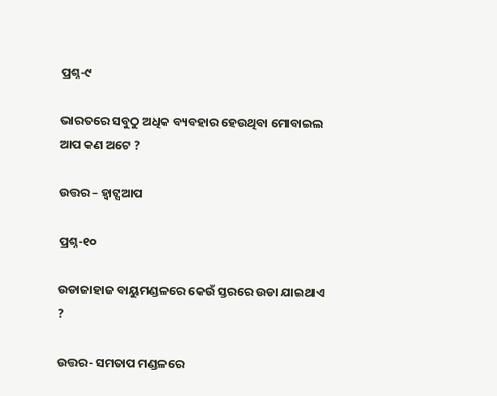ପ୍ରଶ୍ନ-୯

ଭାରତରେ ସବୁଠୁ ଅଧିକ ବ୍ୟବହାର ହେଉଥିବା ମୋବାଇଲ ଆପ କଣ ଅଟେ ?

ଉତ୍ତର – ହ୍ଵାଟ୍ସଆପ

ପ୍ରଶ୍ନ-୧୦

ଉଡାଜାହାଜ ବାୟୁମଣ୍ଡଳରେ କେଉଁ ସ୍ତରରେ ଉଡା ଯାଇଥାଏ ?

ଉତ୍ତର- ସମତାପ ମଣ୍ଡଳରେ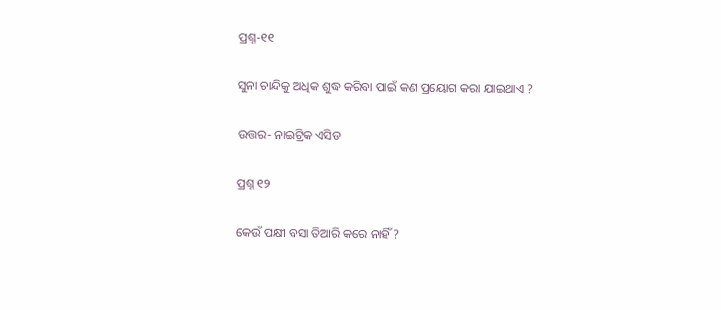ପ୍ରଶ୍ନ-୧୧

ସୁନା ଚାନ୍ଦିକୁ ଅଧିକ ଶୁଦ୍ଧ କରିବା ପାଇଁ କଣ ପ୍ରୟୋଗ କରା ଯାଇଥାଏ ?

ଉତ୍ତର- ନାଇଟ୍ରିକ ଏସିଡ

ପ୍ରଶ୍ନ ୧୨

କେଉଁ ପକ୍ଷୀ ବସା ତିଆରି କରେ ନାହିଁ ?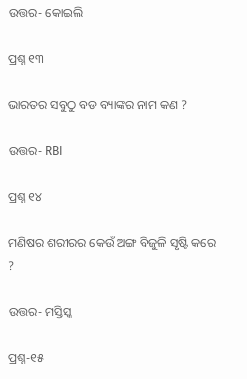ଉତ୍ତର- କୋଇଲି

ପ୍ରଶ୍ନ ୧୩

ଭାରତର ସବୁଠୁ ବଡ ବ୍ୟାଙ୍କର ନାମ କଣ ?

ଉତ୍ତର- RBI

ପ୍ରଶ୍ନ ୧୪

ମଣିଷର ଶରୀରର କେଉଁ ଅଙ୍ଗ ବିଜୁଳି ସୃଷ୍ଟି କରେ ?

ଉତ୍ତର- ମସ୍ତିସ୍କ

ପ୍ରଶ୍ନ-୧୫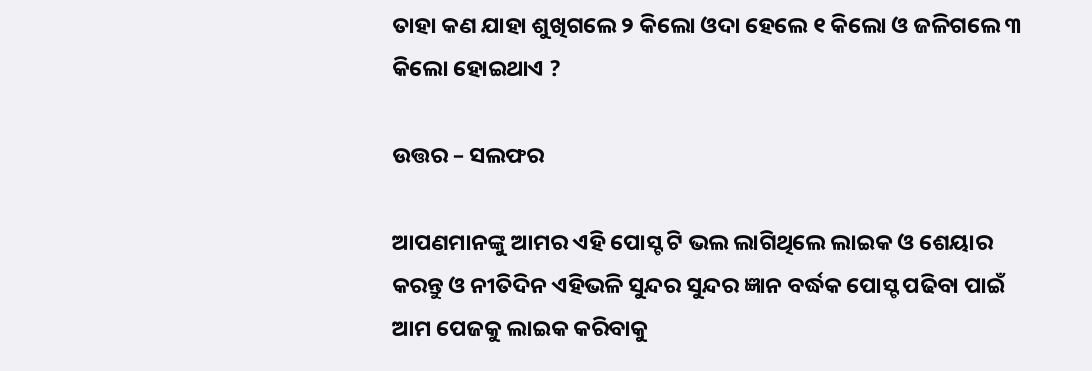ତାହା କଣ ଯାହା ଶୁଖିଗଲେ ୨ କିଲୋ ଓଦା ହେଲେ ୧ କିଲୋ ଓ ଜଳିଗଲେ ୩ କିଲୋ ହୋଇଥାଏ ?

ଉତ୍ତର – ସଲଫର

ଆପଣମାନଙ୍କୁ ଆମର ଏହି ପୋସ୍ଟ ଟି ଭଲ ଲାଗିଥିଲେ ଲାଇକ ଓ ଶେୟାର କରନ୍ତୁ ଓ ନୀତିଦିନ ଏହିଭଳି ସୁନ୍ଦର ସୁନ୍ଦର ଜ୍ଞାନ ବର୍ଦ୍ଧକ ପୋସ୍ଟ ପଢିବା ପାଇଁ ଆମ ପେଜକୁ ଲାଇକ କରିବାକୁ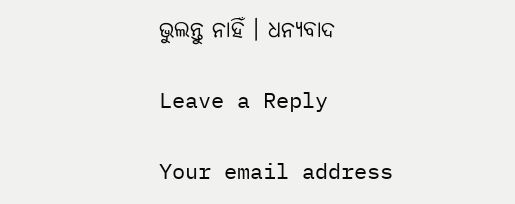ଭୁଲନ୍ତୁ ନାହିଁ । ଧନ୍ୟବାଦ

Leave a Reply

Your email address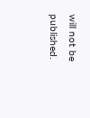will not be published.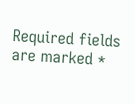Required fields are marked *